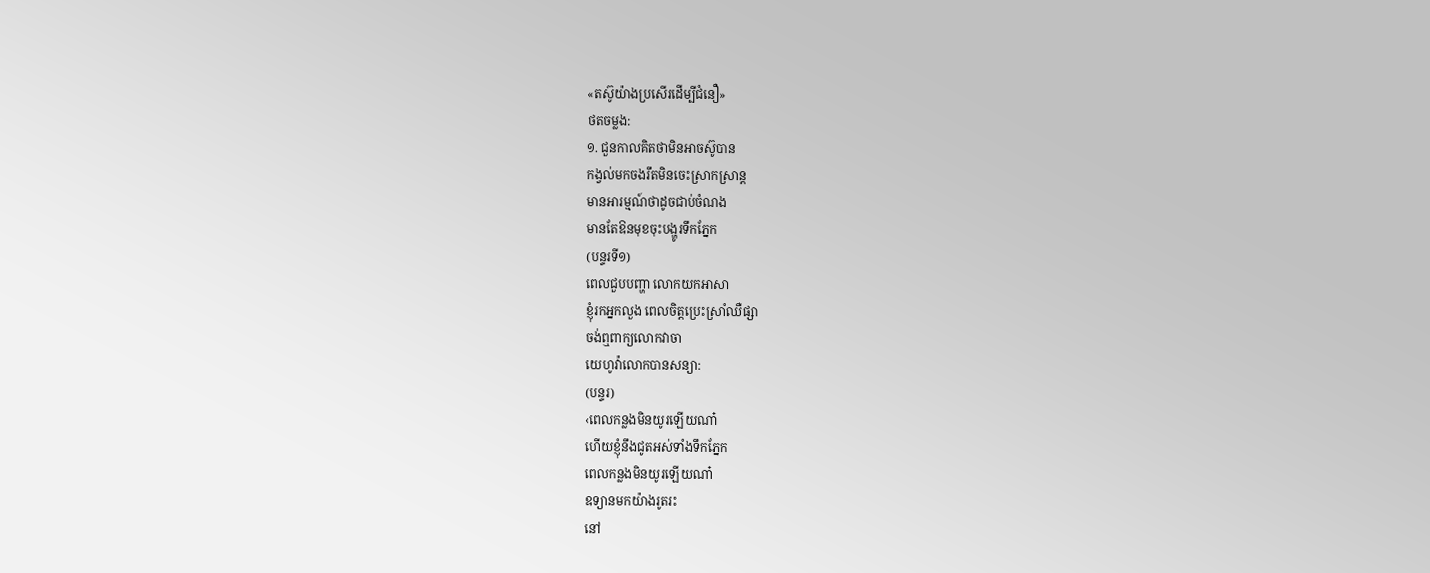«តស៊ូយ៉ាងប្រសើរដើម្បីជំនឿ»
ថតចម្លង:
១. ជួនកាលគិតថាមិនអាចស៊ូបាន
កង្វល់មកចងរឹតមិនចេះស្រាកស្រាន្ត
មានអារម្មណ៍ថាដូចជាប់ចំណង
មានតែឱនមុខចុះបង្ហូរទឹកភ្នែក
(បន្ទរទី១)
ពេលជួបបញ្ហា លោកយកអាសា
ខ្ញុំរកអ្នកលួង ពេលចិត្តប្រេះស្រាំឈឺផ្សា
ចង់ឮពាក្យលោកវាចា
យេហូវ៉ាលោកបានសន្យា:
(បន្ទរ)
‹ពេលកន្លងមិនយូរឡើយណា៎
ហើយខ្ញុំនឹងជូតអស់ទាំងទឹកភ្នែក
ពេលកន្លងមិនយូរឡើយណា៎
ឧទ្យានមកយ៉ាងរូតរះ
នៅ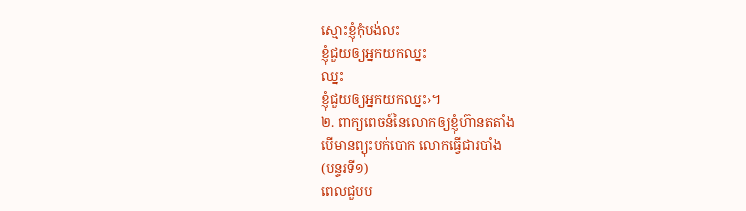ស្មោះខ្ញុំកុំបង់លះ
ខ្ញុំជួយឲ្យអ្នកយកឈ្នះ
ឈ្នះ
ខ្ញុំជួយឲ្យអ្នកយកឈ្នះ›។
២. ពាក្យពេចន៍នៃលោកឲ្យខ្ញុំហ៊ានតតាំង
បើមានព្យុះបក់បោក លោកធ្វើជារបាំង
(បន្ទរទី១)
ពេលជួបប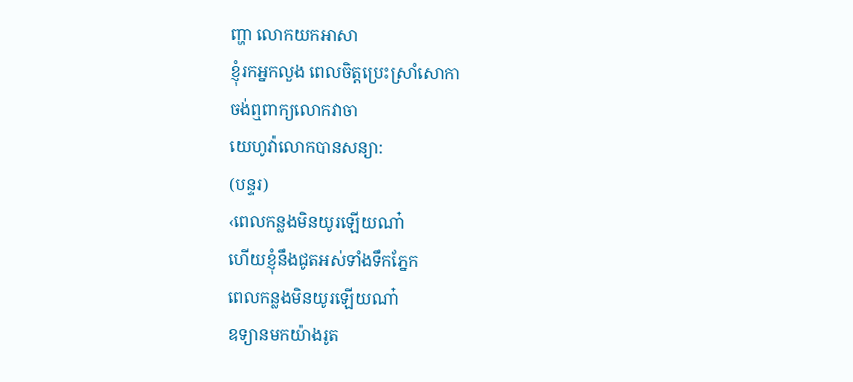ញ្ហា លោកយកអាសា
ខ្ញុំរកអ្នកលួង ពេលចិត្តប្រេះស្រាំសោកា
ចង់ឮពាក្យលោកវាចា
យេហូវ៉ាលោកបានសន្យា:
(បន្ទរ)
‹ពេលកន្លងមិនយូរឡើយណា៎
ហើយខ្ញុំនឹងជូតអស់ទាំងទឹកភ្នែក
ពេលកន្លងមិនយូរឡើយណា៎
ឧទ្យានមកយ៉ាងរូត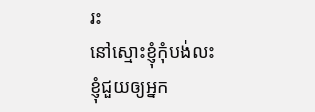រះ
នៅស្មោះខ្ញុំកុំបង់លះ
ខ្ញុំជួយឲ្យអ្នក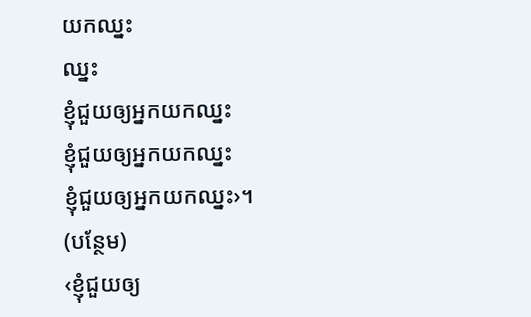យកឈ្នះ
ឈ្នះ
ខ្ញុំជួយឲ្យអ្នកយកឈ្នះ
ខ្ញុំជួយឲ្យអ្នកយកឈ្នះ
ខ្ញុំជួយឲ្យអ្នកយកឈ្នះ›។
(បន្ថែម)
‹ខ្ញុំជួយឲ្យ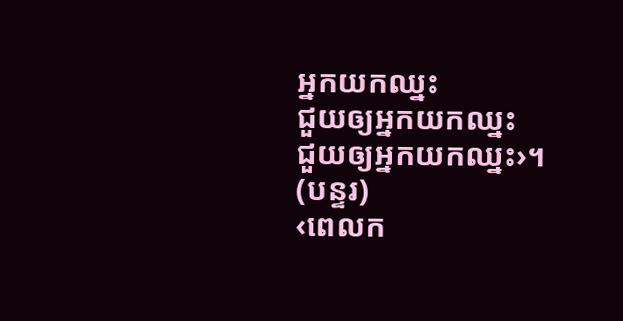អ្នកយកឈ្នះ
ជួយឲ្យអ្នកយកឈ្នះ
ជួយឲ្យអ្នកយកឈ្នះ›។
(បន្ទរ)
‹ពេលក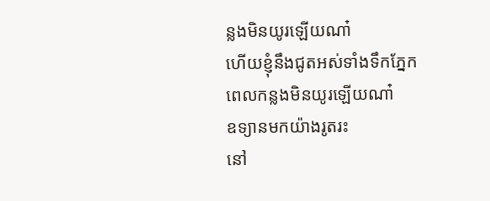ន្លងមិនយូរឡើយណា៎
ហើយខ្ញុំនឹងជូតអស់ទាំងទឹកភ្នែក
ពេលកន្លងមិនយូរឡើយណា៎
ឧទ្យានមកយ៉ាងរូតរះ
នៅ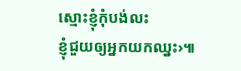ស្មោះខ្ញុំកុំបង់លះ
ខ្ញុំជួយឲ្យអ្នកយកឈ្នះ›៕